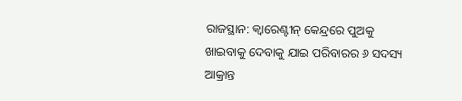ରାଜସ୍ଥାନ: କ୍ୱାରେଣ୍ଟୀନ୍‌ କେନ୍ଦ୍ରରେ ପୁଅକୁ ଖାଇବାକୁ ଦେବାକୁ ଯାଇ ପରିବାରର ୬ ସଦସ୍ୟ ଆକ୍ରାନ୍ତ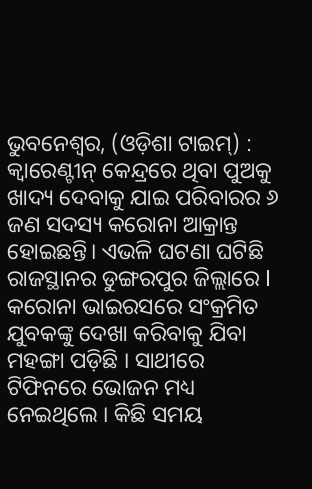ଭୁବନେଶ୍ଵର, (ଓଡ଼ିଶା ଟାଇମ୍‌) : କ୍ଵାରେଣ୍ଟୀନ୍‌ କେନ୍ଦ୍ରରେ ଥିବା ପୁଅକୁ ଖାଦ୍ୟ ଦେବାକୁ ଯାଇ ପରିବାରର ୬ ଜଣ ସଦସ୍ୟ କରୋନା ଆକ୍ରାନ୍ତ ହୋଇଛନ୍ତି। ଏଭଳି ଘଟଣା ଘଟିଛି ରାଜସ୍ଥାନର ଡୁଙ୍ଗରପୁର ଜିଲ୍ଲାରେ l କରୋନା ଭାଇରସରେ ସଂକ୍ରମିତ ଯୁବକଙ୍କୁ ଦେଖା କରିବାକୁ ଯିବା ମହଙ୍ଗା ପଡ଼ିଛି । ସାଥୀରେ ଟିଫିନରେ ଭୋଜନ ମଧ୍ୟ ନେଇଥିଲେ । କିଛି ସମୟ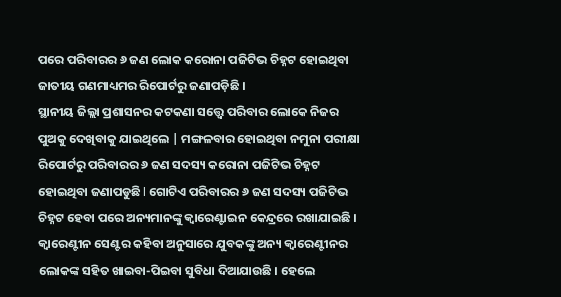ପରେ ପରିବାରର ୬ ଜଣ ଲୋକ କରୋନା ପଜିଟିଭ ଚିହ୍ନଟ ହୋଇଥିବା ଜାତୀୟ ଗଣମାଧ୍ୟମର ରିପୋର୍ଟରୁ ଜଣାପଡ଼ିଛି ।
ସ୍ଥାନୀୟ ଜିଲ୍ଲା ପ୍ରଶାସନର କଟକଣା ସତ୍ତ୍ୱେ ପରିବାର ଲୋକେ ନିଜର ପୁଅକୁ ଦେଖିବାକୁ ଯାଇଥିଲେ | ମଙ୍ଗଳବାର ହୋଇଥିବା ନମୁନା ପରୀକ୍ଷା ରିପୋର୍ଟରୁ ପରିବାରର ୬ ଜଣ ସଦସ୍ୟ କରୋନା ପଜିଟିଭ ଚିହ୍ନଟ ହୋଇଥିବା ଜଣାପଡୁଛି l ଗୋଟିଏ ପରିବାରର ୬ ଜଣ ସଦସ୍ୟ ପଜିଟିଭ ଚିହ୍ନଟ ହେବା ପରେ ଅନ୍ୟମାନଙ୍କୁ କ୍ୱାରେଣ୍ଟାଇନ କେନ୍ଦ୍ରରେ ରଖାଯାଇଛି । କ୍ୱାରେଣ୍ଟୀନ ସେଣ୍ଟର କହିବା ଅନୁସାରେ ଯୁବକଙ୍କୁ ଅନ୍ୟ କ୍ୱାରେଣ୍ଟୀନର ଲୋକଙ୍କ ସହିତ ଖାଇବା-ପିଇବା ସୁବିଧା ଦିଆଯାଉଛି । ହେଲେ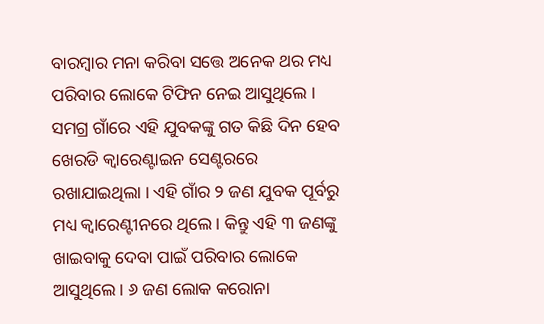ବାରମ୍ବାର ମନା କରିବା ସତ୍ତେ ଅନେକ ଥର ମଧ୍ୟ ପରିବାର ଲୋକେ ଟିଫିନ ନେଇ ଆସୁଥିଲେ ।
ସମଗ୍ର ଗାଁରେ ଏହି ଯୁବକଙ୍କୁ ଗତ କିଛି ଦିନ ହେବ ଖେରଡି କ୍ୱାରେଣ୍ଟାଇନ ସେଣ୍ଟରରେ ରଖାଯାଇଥିଲା । ଏହି ଗାଁର ୨ ଜଣ ଯୁବକ ପୂର୍ବରୁ ମଧ୍ୟ କ୍ୱାରେଣ୍ଟୀନରେ ଥିଲେ । କିନ୍ତୁ ଏହି ୩ ଜଣଙ୍କୁ ଖାଇବାକୁ ଦେବା ପାଇଁ ପରିବାର ଲୋକେ ଆସୁଥିଲେ । ୬ ଜଣ ଲୋକ କରୋନା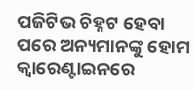ପଜିଟିଭ ଚିହ୍ନଟ ହେବା ପରେ ଅନ୍ୟମାନଙ୍କୁ ହୋମ କ୍ୱାରେଣ୍ଟାଇନରେ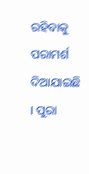ରହିବାକୁ ପରାମର୍ଶ ଦିଆଯାଇଛି । ପୁରା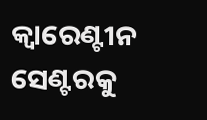କ୍ୱାରେଣ୍ଟୀନ ସେଣ୍ଟରକୁ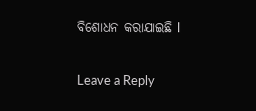ବିଶୋଧନ କରାଯାଇଛି l

Leave a Reply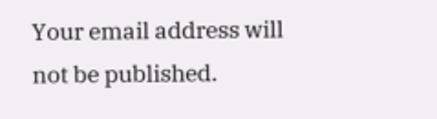Your email address will not be published.